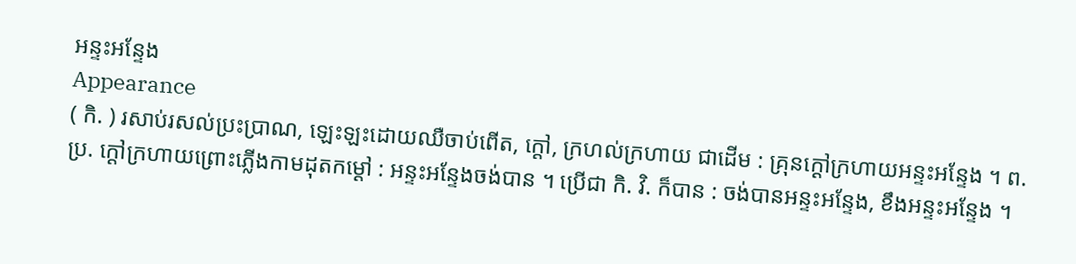អន្ទះអន្ទែង
Appearance
( កិ. ) រសាប់រសល់ប្រះប្រាណ, ឡេះឡះដោយឈឺចាប់ពើត, ក្ដៅ, ក្រហល់ក្រហាយ ជាដើម : គ្រុនក្ដៅក្រហាយអន្ទះអន្ទែង ។ ព. ប្រ. ក្ដៅក្រហាយព្រោះភ្លើងកាមដុតកម្ដៅ : អន្ទះអន្ទែងចង់បាន ។ ប្រើជា កិ. វិ. ក៏បាន : ចង់បានអន្ទះអន្ទែង, ខឹងអន្ទះអន្ទែង ។